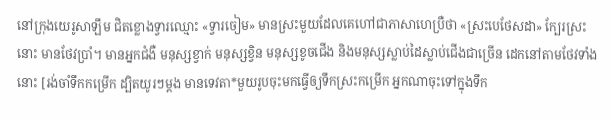នៅក្រុងយេរូសាឡឹម ជិតខ្លោងទ្វារឈ្មោះ «ទ្វារចៀម» មានស្រះមួយដែលគេហៅជាភាសាហេប្រឺថា «ស្រះបេថែសដា» ក្បែរស្រះនោះ មានថែវប្រាំ។ មានអ្នកជំងឺ មនុស្សខ្វាក់ មនុស្សខ្វិន មនុស្សខូចជើង និងមនុស្សស្លាប់ដៃស្លាប់ជើងជាច្រើន ដេកនៅតាមថែវទាំងនោះ [រង់ចាំទឹកកម្រើក ដ្បិតយូរៗម្ដង មានទេវតា*មួយរូបចុះមកធ្វើឲ្យទឹកស្រះកម្រើក អ្នកណាចុះទៅក្នុងទឹក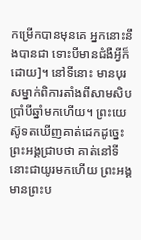កម្រើកបានមុនគេ អ្នកនោះនឹងបានជា ទោះបីមានជំងឺអ្វីក៏ដោយ]។ នៅទីនោះ មានបុរសម្នាក់ពិការតាំងពីសាមសិបប្រាំបីឆ្នាំមកហើយ។ ព្រះយេស៊ូទតឃើញគាត់ដេកដូច្នេះ ព្រះអង្គជ្រាបថា គាត់នៅទីនោះជាយូរមកហើយ ព្រះអង្គមានព្រះប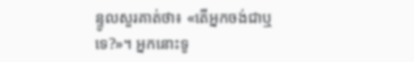ន្ទូលសួរគាត់ថា៖ «តើអ្នកចង់ជាឬទេ?»។ អ្នកនោះទូ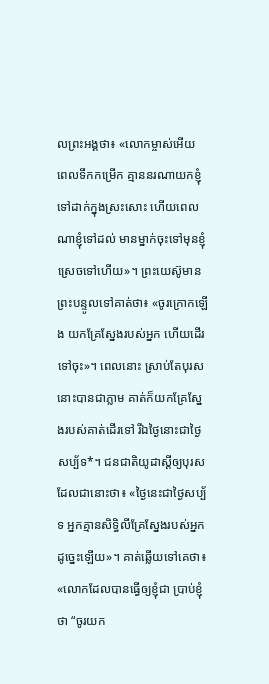លព្រះអង្គថា៖ «លោកម្ចាស់អើយ ពេលទឹកកម្រើក គ្មាននរណាយកខ្ញុំទៅដាក់ក្នុងស្រះសោះ ហើយពេលណាខ្ញុំទៅដល់ មានម្នាក់ចុះទៅមុនខ្ញុំស្រេចទៅហើយ»។ ព្រះយេស៊ូមានព្រះបន្ទូលទៅគាត់ថា៖ «ចូរក្រោកឡើង យកគ្រែស្នែងរបស់អ្នក ហើយដើរទៅចុះ»។ ពេលនោះ ស្រាប់តែបុរសនោះបានជាភ្លាម គាត់ក៏យកគ្រែស្នែងរបស់គាត់ដើរទៅ រីឯថ្ងៃនោះជាថ្ងៃសប្ប័ទ*។ ជនជាតិយូដាស្ដីឲ្យបុរសដែលជានោះថា៖ «ថ្ងៃនេះជាថ្ងៃសប្ប័ទ អ្នកគ្មានសិទ្ធិលីគ្រែស្នែងរបស់អ្នកដូច្នេះឡើយ»។ គាត់ឆ្លើយទៅគេថា៖ «លោកដែលបានធ្វើឲ្យខ្ញុំជា ប្រាប់ខ្ញុំថា “ចូរយក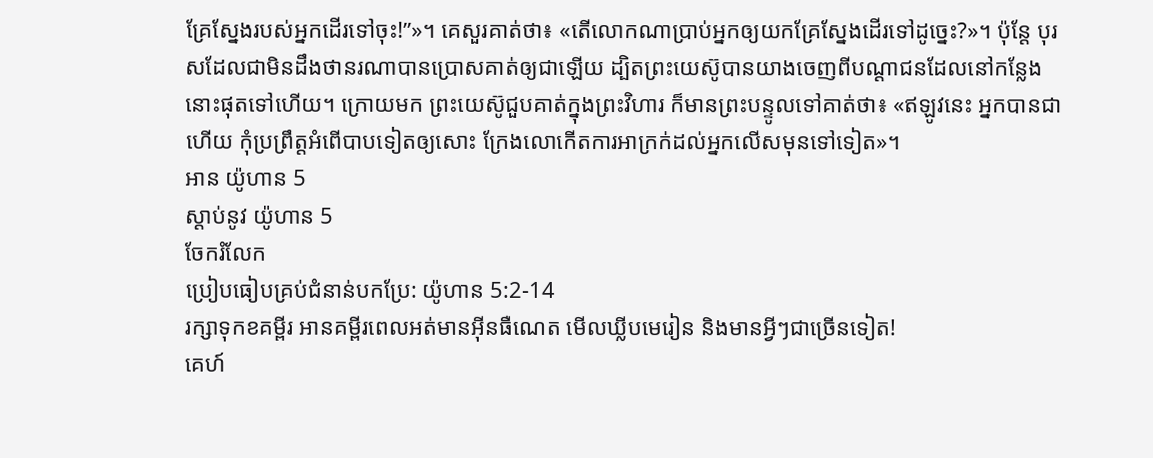គ្រែស្នែងរបស់អ្នកដើរទៅចុះ!”»។ គេសួរគាត់ថា៖ «តើលោកណាប្រាប់អ្នកឲ្យយកគ្រែស្នែងដើរទៅដូច្នេះ?»។ ប៉ុន្តែ បុរសដែលជាមិនដឹងថានរណាបានប្រោសគាត់ឲ្យជាឡើយ ដ្បិតព្រះយេស៊ូបានយាងចេញពីបណ្ដាជនដែលនៅកន្លែងនោះផុតទៅហើយ។ ក្រោយមក ព្រះយេស៊ូជួបគាត់ក្នុងព្រះវិហារ ក៏មានព្រះបន្ទូលទៅគាត់ថា៖ «ឥឡូវនេះ អ្នកបានជាហើយ កុំប្រព្រឹត្តអំពើបាបទៀតឲ្យសោះ ក្រែងលោកើតការអាក្រក់ដល់អ្នកលើសមុនទៅទៀត»។
អាន យ៉ូហាន 5
ស្ដាប់នូវ យ៉ូហាន 5
ចែករំលែក
ប្រៀបធៀបគ្រប់ជំនាន់បកប្រែ: យ៉ូហាន 5:2-14
រក្សាទុកខគម្ពីរ អានគម្ពីរពេលអត់មានអ៊ីនធឺណេត មើលឃ្លីបមេរៀន និងមានអ្វីៗជាច្រើនទៀត!
គេហ៍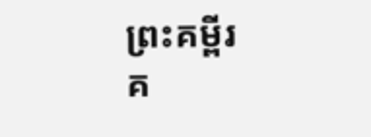ព្រះគម្ពីរ
គ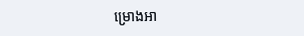ម្រោងអា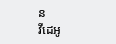ន
វីដេអូ